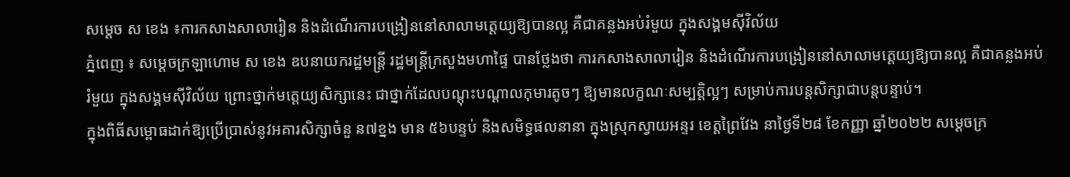សម្ដេច ស ខេង ៖ការកសាងសាលារៀន និងដំណើរការបង្រៀននៅសាលាមត្តេយ្យឱ្យបានល្អ គឺជាគន្លងអប់រំមួយ ក្នុងសង្គមស៊ីវិល័យ
ភ្នំពេញ ៖ សម្ដេចក្រឡាហោម ស ខេង ឧបនាយករដ្ឋមន្ដ្រី រដ្ឋមន្ដ្រីក្រសួងមហាផ្ទៃ បានថ្លែងថា ការកសាងសាលារៀន និងដំណើរការបង្រៀននៅសាលាមត្តេយ្យឱ្យបានល្អ គឺជាគន្លងអប់រំមួយ ក្នុងសង្គមស៊ីវិល័យ ព្រោះថ្នាក់មត្តេយ្យសិក្សានេះ ជាថ្នាក់ដែលបណ្ដុះបណ្ដាលកុមារតូចៗ ឱ្យមានលក្ខណៈសម្បត្តិល្អៗ សម្រាប់ការបន្តសិក្សាជាបន្តបន្ទាប់។
ក្នុងពិធីសម្ពោធដាក់ឱ្យប្រើប្រាស់នូវអគារសិក្សាចំនួ ន៧ខ្នង មាន ៥៦បន្ទប់ និងសមិទ្ធផលនានា ក្នុងស្រុកស្វាយអន្ទរ ខេត្តព្រៃវែង នាថ្ងៃទី២៨ ខែកញ្ញា ឆ្នាំ២០២២ សម្ដេចក្រ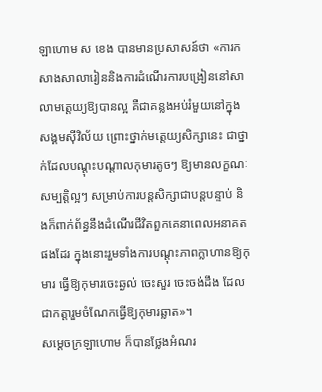ឡាហោម ស ខេង បានមានប្រសាសន៍ថា «ការកសាងសាលារៀននិងការដំណើរការបង្រៀននៅសាលាមត្តេយ្យឱ្យបានល្អ គឺជាគន្លងអប់រំមួយនៅក្នុងសង្គមស៊ីវិល័យ ព្រោះថ្នាក់មត្តេយ្យសិក្សានេះ ជាថ្នាក់ដែលបណ្ដុះបណ្ដាលកុមារតូចៗ ឱ្យមានលក្ខណៈសម្បត្តិល្អៗ សម្រាប់ការបន្តសិក្សាជាបន្តបន្ទាប់ និងក៏ពាក់ព័ន្ធនឹងដំណើរជីវិតពួកគេនាពេលអនាគតផងដែរ ក្នុងនោះរួមទាំងការបណ្ដុះភាពក្លាហានឱ្យកុមារ ធ្វើឱ្យកុមារចេះឆ្ងល់ ចេះសួរ ចេះចង់ដឹង ដែលជាកត្តារួមចំណែកធ្វើឱ្យកុមារឆ្លាត»។
សម្ដេចក្រឡាហោម ក៏បានថ្លែងអំណរ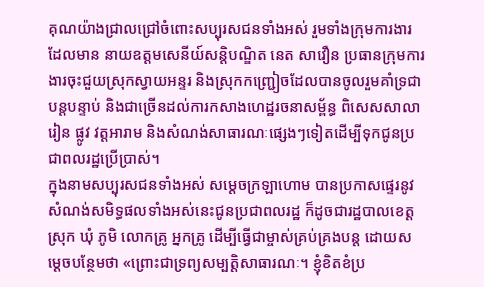គុណយ៉ាងជ្រាលជ្រៅចំពោះសប្បុរសជនទាំងអស់ រួមទាំងក្រុមការងារដែលមាន នាយឧត្តមសេនីយ៍សន្តិបណ្ឌិត នេត សាវឿន ប្រធានក្រុមការងារចុះជួយស្រុកស្វាយអន្ទរ និងស្រុកកញ្ជ្រៀចដែលបានចូលរួមគាំទ្រជាបន្តបន្ទាប់ និងជាច្រើនដល់ការកសាងហេដ្ឋរចនាសម្ព័ន្ធ ពិសេសសាលារៀន ផ្លូវ វត្តអារាម និងសំណង់សាធារណៈផ្សេងៗទៀតដើម្បីទុកជូនប្រជាពលរដ្ឋប្រើប្រាស់។
ក្នុងនាមសប្បុរសជនទាំងអស់ សម្ដេចក្រឡាហោម បានប្រកាសផ្ទេរនូវសំណង់សមិទ្ធផលទាំងអស់នេះជូនប្រជាពលរដ្ឋ ក៏ដូចជារដ្ឋបាលខេត្ត ស្រុក ឃុំ ភូមិ លោកគ្រូ អ្នកគ្រូ ដើម្បីធ្វើជាម្ចាស់គ្រប់គ្រងបន្ត ដោយសម្ដេចបន្ថែមថា «ព្រោះជាទ្រព្យសម្បត្តិសាធារណៈ។ ខ្ញុំខិតខំប្រ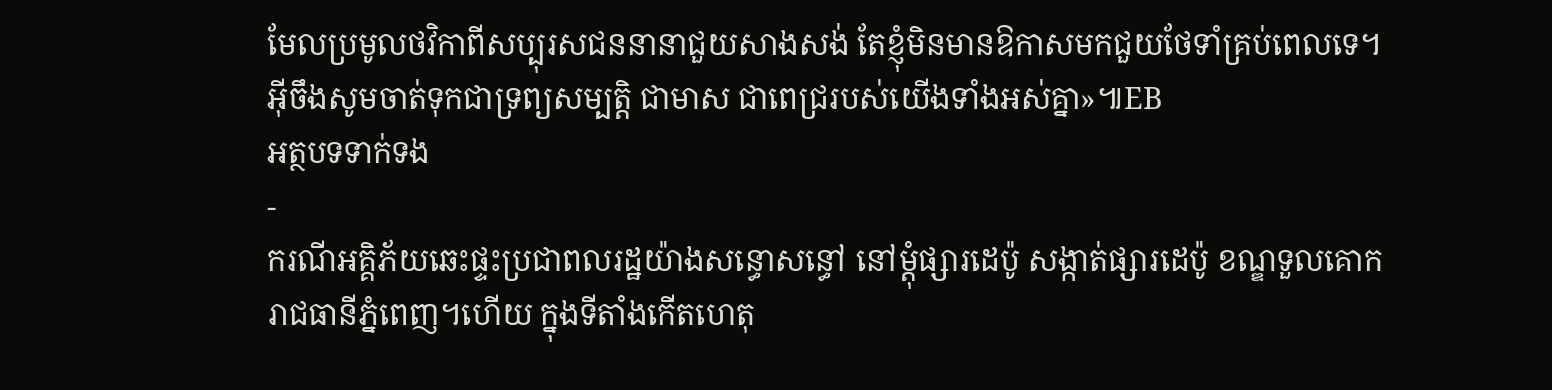មែលប្រមូលថវិកាពីសប្បុរសជននានាជួយសាងសង់ តែខ្ញុំមិនមានឱកាសមកជួយថែទាំគ្រប់ពេលទេ។ អ៊ីចឹងសូមចាត់ទុកជាទ្រព្យសម្បត្តិ ជាមាស ជាពេជ្ររបស់យើងទាំងអស់គ្នា»៕EB
អត្ថបទទាក់ទង
-
ករណីអគ្គិភ័យឆេះផ្ទះប្រជាពលរដ្ឋយ៉ាងសន្ធោសន្ធៅ នៅម្ដុំផ្សារដេប៉ូ សង្កាត់ផ្សារដេប៉ូ ខណ្ឌទួលគោក រាជធានីភ្នំពេញ។ហើយ ក្នុងទីតាំងកើតហេតុ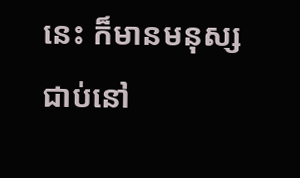នេះ ក៏មានមនុស្សជាប់នៅ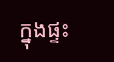ក្នុងផ្ទះ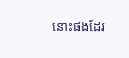នោះផងដែរ